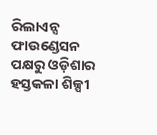ରିଲାଏନ୍ସ ଫାଉଣ୍ଡେସନ ପକ୍ଷରୁ ଓଡ଼ିଶାର ହସ୍ତକଳା ଶିଳ୍ପୀ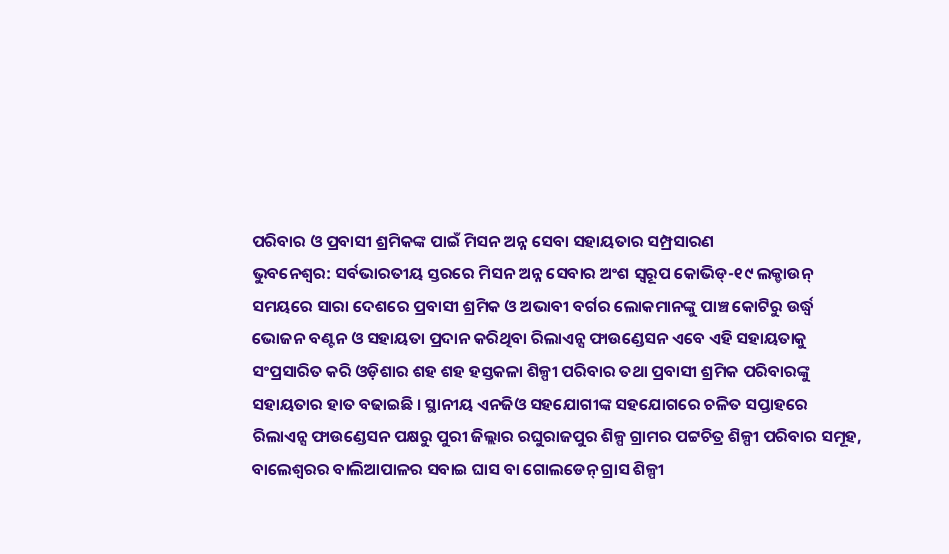ପରିବାର ଓ ପ୍ରବାସୀ ଶ୍ରମିକଙ୍କ ପାଇଁ ମିସନ ଅନ୍ନ ସେବା ସହାୟତାର ସମ୍ପ୍ରସାରଣ
ଭୁବନେଶ୍ୱର: ସର୍ବଭାରତୀୟ ସ୍ତରରେ ମିସନ ଅନ୍ନ ସେବାର ଅଂଶ ସ୍ୱରୂପ କୋଭିଡ୍-୧୯ ଲକ୍ଡାଉନ୍ ସମୟରେ ସାରା ଦେଶରେ ପ୍ରବାସୀ ଶ୍ରମିକ ଓ ଅଭାବୀ ବର୍ଗର ଲୋକମାନଙ୍କୁ ପାଞ୍ଚ କୋଟିରୁ ଉର୍ଦ୍ଧ୍ୱ ଭୋଜନ ବଣ୍ଟନ ଓ ସହାୟତା ପ୍ରଦାନ କରିଥିବା ରିଲାଏନ୍ସ ଫାଉଣ୍ଡେସନ ଏବେ ଏହି ସହାୟତାକୁ ସଂପ୍ରସାରିତ କରି ଓଡ଼ିଶାର ଶହ ଶହ ହସ୍ତକଳା ଶିଳ୍ପୀ ପରିବାର ତଥା ପ୍ରବାସୀ ଶ୍ରମିକ ପରିବାରଙ୍କୁ ସହାୟତାର ହାତ ବଢାଇଛି । ସ୍ଥାନୀୟ ଏନଜିଓ ସହଯୋଗୀଙ୍କ ସହଯୋଗରେ ଚଳିତ ସପ୍ତାହରେ ରିଲାଏନ୍ସ ଫାଉଣ୍ଡେସନ ପକ୍ଷରୁ ପୁରୀ ଜିଲ୍ଲାର ରଘୁରାଜପୁର ଶିଳ୍ପ ଗ୍ରାମର ପଟ୍ଟଚିତ୍ର ଶିଳ୍ପୀ ପରିବାର ସମୂହ, ବାଲେଶ୍ୱରର ବାଲିଆପାଳର ସବାଇ ଘାସ ବା ଗୋଲଡେନ୍ ଗ୍ରାସ ଶିଳ୍ପୀ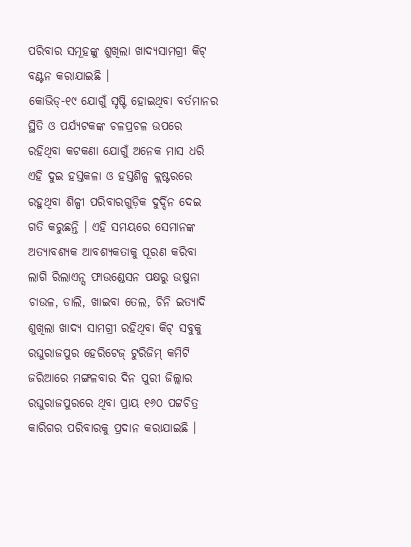ପରିବାର ସମୂହଙ୍କୁ ଶୁଖିଲା ଖାଦ୍ୟସାମଗ୍ରୀ କିଟ୍ ବଣ୍ଟନ କରାଯାଇଛି ।
କୋଭିଡ୍-୧୯ ଯୋଗୁଁ ସୃଷ୍ଟି ହୋଇଥିବା ବର୍ତମାନର ସ୍ଥିତି ଓ ପର୍ଯ୍ୟଟକଙ୍କ ଚଳପ୍ରଚଳ ଉପରେ ରହିଥିବା କଟକଣା ଯୋଗୁଁ ଅନେକ ମାସ ଧରି ଏହି ଦୁଇ ହସ୍ତକଳା ଓ ହସ୍ତଶିଳ୍ପ କ୍ଲଷ୍ଟରରେ ରହୁଥିବା ଶିଳ୍ପୀ ପରିବାରଗୁଡ଼ିକ ଦୁର୍ଦ୍ଦିନ ଦେଇ ଗତି କରୁଛନ୍ତି । ଏହି ସମୟରେ ସେମାନଙ୍କ ଅତ୍ୟାବଶ୍ୟକ ଆବଶ୍ୟକତାକୁ ପୂରଣ କରିବା ଲାଗି ରିଲାଏନ୍ସ ଫାଉଣ୍ଡେସନ ପକ୍ଷରୁ ଉଷୁନା ଚାଉଳ, ଡାଲି, ଖାଇବା ତେଲ, ଚିନି ଇତ୍ୟାଦି ଶୁଖିଲା ଖାଦ୍ୟ ସାମଗ୍ରୀ ରହିଥିବା କିଟ୍ ସବୁକୁ ରଘୁରାଜପୁର ହେରିଟେଜ୍ ଟୁରିଜିମ୍ କମିଟି ଜରିଆରେ ମଙ୍ଗଳବାର ଦିନ ପୁରୀ ଜିଲ୍ଲାର ରଘୁରାଜପୁରରେ ଥିବା ପ୍ରାୟ ୧୬୦ ପଟ୍ଟଚିତ୍ର କାରିଗର ପରିବାରକୁ ପ୍ରଦାନ କରାଯାଇଛି ।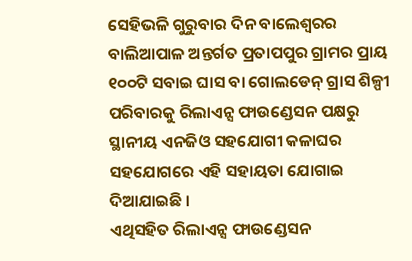ସେହିଭଳି ଗୁରୁବାର ଦିନ ବାଲେଶ୍ୱରର ବାଲିଆପାଳ ଅନ୍ତର୍ଗତ ପ୍ରତାପପୁର ଗ୍ରାମର ପ୍ରାୟ ୧୦୦ଟି ସବାଇ ଘାସ ବା ଗୋଲଡେନ୍ ଗ୍ରାସ ଶିଳ୍ପୀ ପରିବାରକୁ ରିଲାଏନ୍ସ ଫାଉଣ୍ଡେସନ ପକ୍ଷରୁ ସ୍ଥାନୀୟ ଏନଜିଓ ସହଯୋଗୀ କଳାଘର ସହଯୋଗରେ ଏହି ସହାୟତା ଯୋଗାଇ ଦିଆଯାଇଛି ।
ଏଥିସହିତ ରିଲାଏନ୍ସ ଫାଉଣ୍ଡେସନ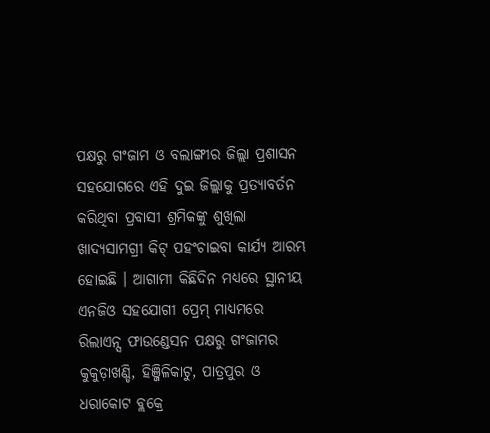ପକ୍ଷରୁ ଗଂଜାମ ଓ ବଲାଙ୍ଗୀର ଜିଲ୍ଲା ପ୍ରଶାସନ ସହଯୋଗରେ ଏହି ଦୁଇ ଜିଲ୍ଲାକୁ ପ୍ରତ୍ୟାବର୍ତନ କରିଥିବା ପ୍ରବାସୀ ଶ୍ରମିକଙ୍କୁ ଶୁଖିଲା ଖାଦ୍ୟସାମଗ୍ରୀ କିଟ୍ ପହଂଚାଇବା କାର୍ଯ୍ୟ ଆରମ୍ଭ ହୋଇଛି । ଆଗାମୀ କିଛିଦିନ ମଧ୍ୟରେ ସ୍ଥାନୀୟ ଏନଜିଓ ସହଯୋଗୀ ପ୍ରେମ୍ ମାଧ୍ୟମରେ ରିଲାଏନ୍ସ ଫାଉଣ୍ଡେସନ ପକ୍ଷରୁ ଗଂଜାମର କୁକୁଡ଼ାଖଣ୍ଡି, ହିଞ୍ଜିଳିକାଟୁ, ପାତ୍ରପୁର ଓ ଧରାକୋଟ ବ୍ଲକ୍ରେ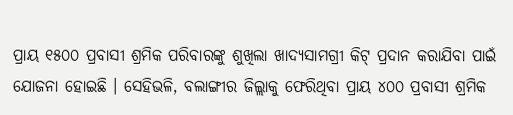ପ୍ରାୟ ୧୫୦୦ ପ୍ରବାସୀ ଶ୍ରମିକ ପରିବାରଙ୍କୁ ଶୁଖିଲା ଖାଦ୍ୟସାମଗ୍ରୀ କିଟ୍ ପ୍ରଦାନ କରାଯିବା ପାଇଁ ଯୋଜନା ହୋଇଛି । ସେହିଭଳି, ବଲାଙ୍ଗୀର ଜିଲ୍ଲାକୁ ଫେରିଥିବା ପ୍ରାୟ ୪୦୦ ପ୍ରବାସୀ ଶ୍ରମିକ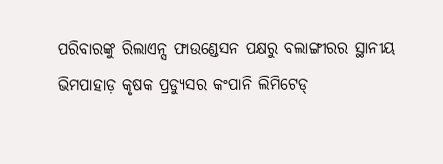ପରିବାରଙ୍କୁ ରିଲାଏନ୍ସ ଫାଉଣ୍ଡେସନ ପକ୍ଷରୁ ବଲାଙ୍ଗୀରର ସ୍ଥାନୀୟ ଭିମପାହାଡ଼ କୃଷକ ପ୍ରଡ୍ୟୁସର କଂପାନି ଲିମିଟେଡ୍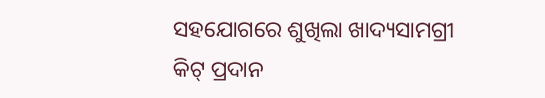ସହଯୋଗରେ ଶୁଖିଲା ଖାଦ୍ୟସାମଗ୍ରୀ କିଟ୍ ପ୍ରଦାନ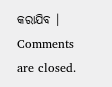କରାଯିବ ।
Comments are closed.